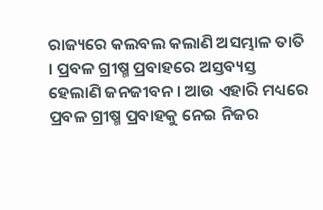ରାଜ୍ୟରେ କଲବଲ କଲାଣି ଅସମ୍ଭାଳ ତାତି । ପ୍ରବଳ ଗ୍ରୀଷ୍ମ ପ୍ରବାହରେ ଅସ୍ତବ୍ୟସ୍ତ ହେଲାଣି ଜନଜୀବନ । ଆଉ ଏହାରି ମଧ୍ୟରେ ପ୍ରବଳ ଗ୍ରୀଷ୍ମ ପ୍ରବାହକୁ ନେଇ ନିଜର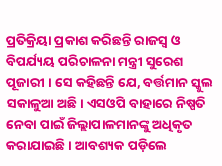ପ୍ରତିକ୍ରିୟା ପ୍ରକାଶ କରିଛନ୍ତି ରାଜସ୍ବ ଓ ବିପର୍ଯ୍ୟୟ ପରିଚାଳନା ମନ୍ତ୍ରୀ ସୁରେଶ ପୂଜାରୀ । ସେ କହିଛନ୍ତି ଯେ, ବର୍ତ୍ତମାନ ସ୍କୁଲ ସକାଳୁଆ ଅଛି। ଏସଓପି ବାହାରେ ନିଷ୍ପତି ନେବା ପାଇଁ ଜିଲ୍ଲାପାଳମାନଙ୍କୁ ଅଧିକୃତ କରାଯାଇଛି । ଆବଶ୍ୟକ ପଡ଼ିଲେ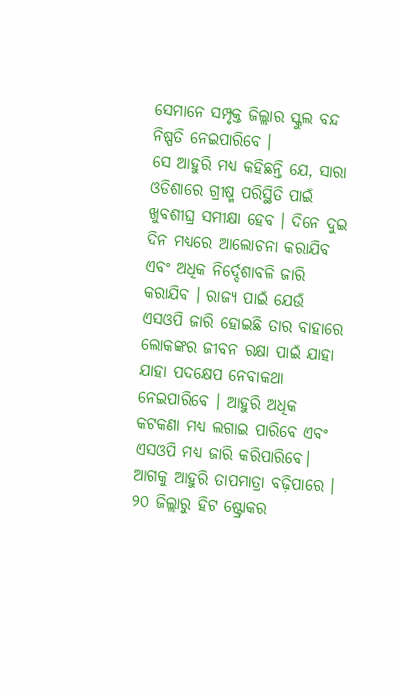ସେମାନେ ସମ୍ପୃକ୍ତ ଜିଲ୍ଲାର ସ୍କୁଲ ବନ୍ଦ ନିଷ୍ପତି ନେଇପାରିବେ ।
ସେ ଆହୁରି ମଧ୍ୟ କହିଛନ୍ତି ଯେ, ସାରା ଓଡିଶାରେ ଗ୍ରୀଷ୍ମ ପରିସ୍ଥିତି ପାଇଁ ଖୁବଶୀଘ୍ର ସମୀକ୍ଷା ହେବ । ଦିନେ ଦୁଇ ଦିନ ମଧ୍ୟରେ ଆଲୋଚନା କରାଯିବ ଏବଂ ଅଧିକ ନିର୍ଦ୍ଦେଶାବଳି ଜାରି କରାଯିବ । ରାଜ୍ୟ ପାଇଁ ଯେଉଁ ଏସଓପି ଜାରି ହୋଇଛି ତାର ବାହାରେ ଲୋକଙ୍କର ଜୀବନ ରକ୍ଷା ପାଇଁ ଯାହା ଯାହା ପଦକ୍ଷେପ ନେବାକଥା ନେଇପାରିବେ । ଆହୁରି ଅଧିକ କଟକଣା ମଧ୍ୟ ଲଗାଇ ପାରିବେ ଏବଂ ଏସଓପି ମଧ୍ୟ ଜାରି କରିପାରିବେ।
ଆଗକୁ ଆହୁରି ତାପମାତ୍ରା ବଢ଼ିପାରେ । ୨୦ ଜିଲ୍ଲାରୁ ହିଟ ଷ୍ଟ୍ରୋକର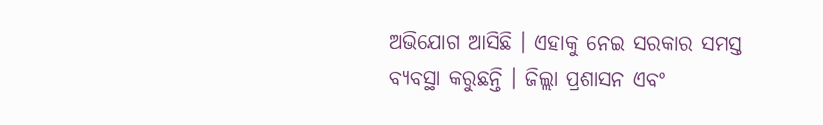ଅଭିଯୋଗ ଆସିଛି । ଏହାକୁ ନେଇ ସରକାର ସମସ୍ତ ବ୍ୟବସ୍ଥା କରୁଛନ୍ତି । ଜିଲ୍ଲା ପ୍ରଶାସନ ଏବଂ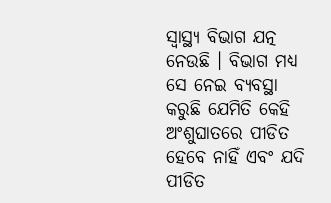ସ୍ୱାସ୍ଥ୍ୟ ବିଭାଗ ଯତ୍ନ ନେଉଛି । ବିଭାଗ ମଧ୍ୟ ସେ ନେଇ ବ୍ୟବସ୍ଥା କରୁଛି ଯେମିତି କେହି ଅଂଶୁଘାତରେ ପୀଡିତ ହେବେ ନାହିଁ ଏବଂ ଯଦି ପୀଡିତ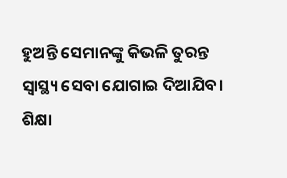ହୁଅନ୍ତି ସେମାନଙ୍କୁ କିଭଳି ତୁରନ୍ତ ସ୍ୱାସ୍ଥ୍ୟ ସେବା ଯୋଗାଇ ଦିଆଯିବ। ଶିକ୍ଷା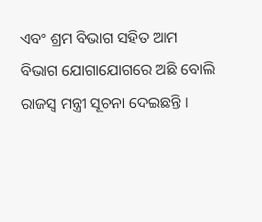ଏବଂ ଶ୍ରମ ବିଭାଗ ସହିତ ଆମ ବିଭାଗ ଯୋଗାଯୋଗରେ ଅଛି ବୋଲି ରାଜସ୍ବ ମନ୍ତ୍ରୀ ସୂଚନା ଦେଇଛନ୍ତି ।